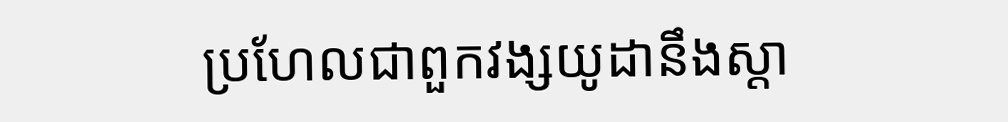ប្រហែលជាពួកវង្សយូដានឹងស្តា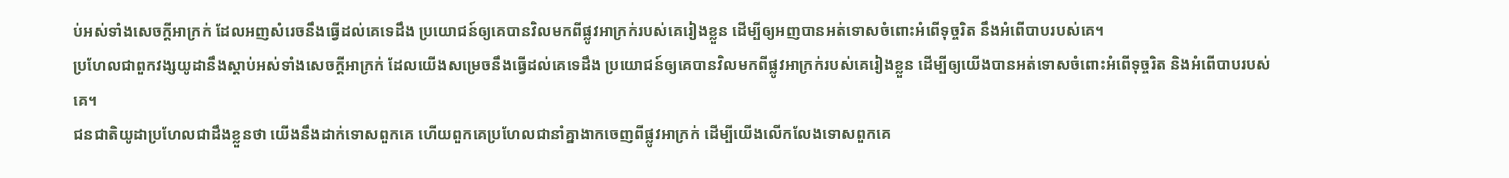ប់អស់ទាំងសេចក្ដីអាក្រក់ ដែលអញសំរេចនឹងធ្វើដល់គេទេដឹង ប្រយោជន៍ឲ្យគេបានវិលមកពីផ្លូវអាក្រក់របស់គេរៀងខ្លួន ដើម្បីឲ្យអញបានអត់ទោសចំពោះអំពើទុច្ចរិត នឹងអំពើបាបរបស់គេ។
ប្រហែលជាពួកវង្សយូដានឹងស្តាប់អស់ទាំងសេចក្ដីអាក្រក់ ដែលយើងសម្រេចនឹងធ្វើដល់គេទេដឹង ប្រយោជន៍ឲ្យគេបានវិលមកពីផ្លូវអាក្រក់របស់គេរៀងខ្លួន ដើម្បីឲ្យយើងបានអត់ទោសចំពោះអំពើទុច្ចរិត និងអំពើបាបរបស់គេ។
ជនជាតិយូដាប្រហែលជាដឹងខ្លួនថា យើងនឹងដាក់ទោសពួកគេ ហើយពួកគេប្រហែលជានាំគ្នាងាកចេញពីផ្លូវអាក្រក់ ដើម្បីយើងលើកលែងទោសពួកគេ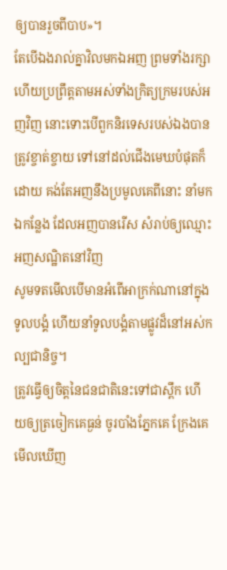ឲ្យបានរួចពីបាប»។
តែបើឯងរាល់គ្នាវិលមកឯអញ ព្រមទាំងរក្សា ហើយប្រព្រឹត្តតាមអស់ទាំងក្រិត្យក្រមរបស់អញវិញ នោះទោះបើពួកនិរទេសរបស់ឯងបានត្រូវខ្ចាត់ខ្ចាយ ទៅនៅដល់ជើងមេឃបំផុតក៏ដោយ គង់តែអញនឹងប្រមូលគេពីនោះ នាំមកឯកន្លែង ដែលអញបានរើស សំរាប់ឲ្យឈ្មោះអញសណ្ឋិតនៅវិញ
សូមទតមើលបើមានអំពើអាក្រក់ណានៅក្នុងទូលបង្គំ ហើយនាំទូលបង្គំតាមផ្លូវដ៏នៅអស់កល្បជានិច្ច។
ត្រូវធ្វើឲ្យចិត្តនៃជនជាតិនេះទៅជាស្ពឹក ហើយឲ្យត្រចៀកគេធ្ងន់ ចូរបាំងភ្នែកគេ ក្រែងគេមើលឃើញ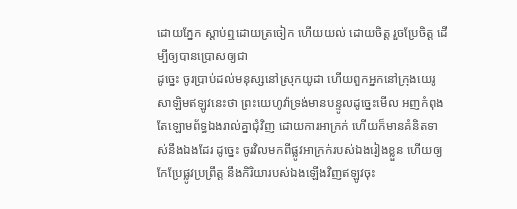ដោយភ្នែក ស្តាប់ឮដោយត្រចៀក ហើយយល់ ដោយចិត្ត រួចប្រែចិត្ត ដើម្បីឲ្យបានប្រោសឲ្យជា
ដូច្នេះ ចូរប្រាប់ដល់មនុស្សនៅស្រុកយូដា ហើយពួកអ្នកនៅក្រុងយេរូសាឡិមឥឡូវនេះថា ព្រះយេហូវ៉ាទ្រង់មានបន្ទូលដូច្នេះមើល អញកំពុងតែឡោមព័ទ្ធឯងរាល់គ្នាជុំវិញ ដោយការអាក្រក់ ហើយក៏មានគំនិតទាស់នឹងឯងដែរ ដូច្នេះ ចូរវិលមកពីផ្លូវអាក្រក់របស់ឯងរៀងខ្លួន ហើយឲ្យកែប្រែផ្លូវប្រព្រឹត្ត នឹងកិរិយារបស់ឯងឡើងវិញឥឡូវចុះ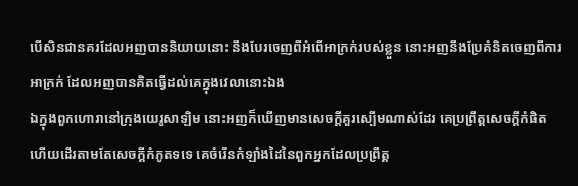បើសិនជានគរដែលអញបាននិយាយនោះ នឹងបែរចេញពីអំពើអាក្រក់របស់ខ្លួន នោះអញនឹងប្រែគំនិតចេញពីការអាក្រក់ ដែលអញបានគិតធ្វើដល់គេក្នុងវេលានោះឯង
ឯក្នុងពួកហោរានៅក្រុងយេរូសាឡិម នោះអញក៏ឃើញមានសេចក្ដីគួរស្បើមណាស់ដែរ គេប្រព្រឹត្តសេចក្ដីកំផិត ហើយដើរតាមតែសេចក្ដីកំភូតទទេ គេចំរើនកំឡាំងដៃនៃពួកអ្នកដែលប្រព្រឹត្ត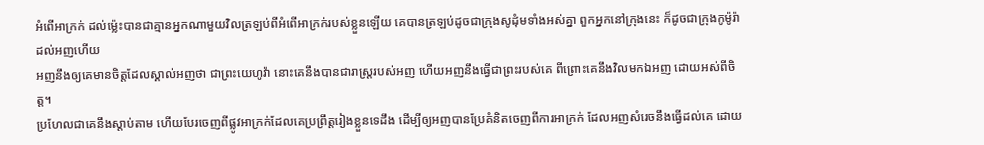អំពើអាក្រក់ ដល់ម៉្លេះបានជាគ្មានអ្នកណាមួយវិលត្រឡប់ពីអំពើអាក្រក់របស់ខ្លួនឡើយ គេបានត្រឡប់ដូចជាក្រុងសូដុំមទាំងអស់គ្នា ពួកអ្នកនៅក្រុងនេះ ក៏ដូចជាក្រុងកូម៉ូរ៉ា ដល់អញហើយ
អញនឹងឲ្យគេមានចិត្តដែលស្គាល់អញថា ជាព្រះយេហូវ៉ា នោះគេនឹងបានជារាស្ត្ររបស់អញ ហើយអញនឹងធ្វើជាព្រះរបស់គេ ពីព្រោះគេនឹងវិលមកឯអញ ដោយអស់ពីចិត្ត។
ប្រហែលជាគេនឹងស្តាប់តាម ហើយបែរចេញពីផ្លូវអាក្រក់ដែលគេប្រព្រឹត្តរៀងខ្លួនទេដឹង ដើម្បីឲ្យអញបានប្រែគំនិតចេញពីការអាក្រក់ ដែលអញសំរេចនឹងធ្វើដល់គេ ដោយ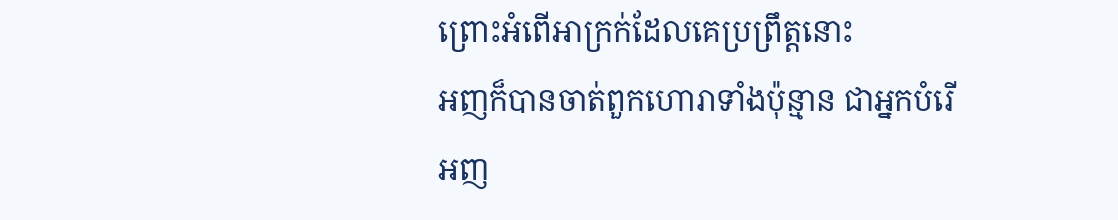ព្រោះអំពើអាក្រក់ដែលគេប្រព្រឹត្តនោះ
អញក៏បានចាត់ពួកហោរាទាំងប៉ុន្មាន ជាអ្នកបំរើអញ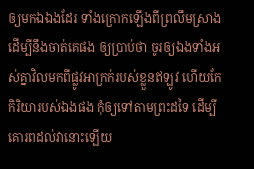ឲ្យមកឯឯងដែរ ទាំងក្រោកឡើងពីព្រលឹមស្រាង ដើម្បីនឹងចាត់គេផង ឲ្យប្រាប់ថា ចូរឲ្យឯងទាំងអស់គ្នាវិលមកពីផ្លូវអាក្រក់របស់ខ្លួនឥឡូវ ហើយកែកិរិយារបស់ឯងផង កុំឲ្យទៅតាមព្រះដទៃ ដើម្បីគោរពដល់វានោះឡើយ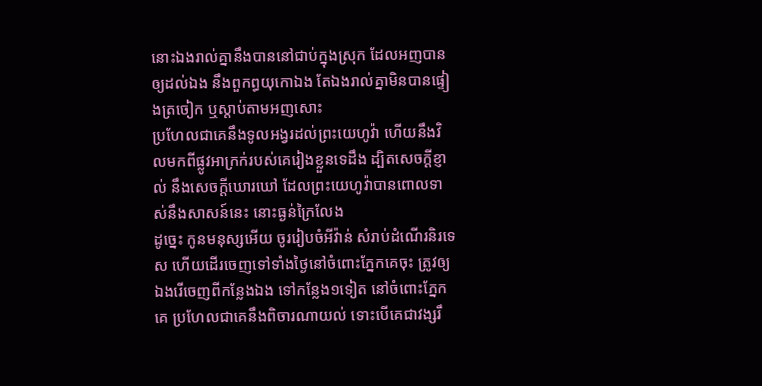នោះឯងរាល់គ្នានឹងបាននៅជាប់ក្នុងស្រុក ដែលអញបានឲ្យដល់ឯង នឹងពួកព្ធយុកោឯង តែឯងរាល់គ្នាមិនបានផ្ទៀងត្រចៀក ឬស្តាប់តាមអញសោះ
ប្រហែលជាគេនឹងទូលអង្វរដល់ព្រះយេហូវ៉ា ហើយនឹងវិលមកពីផ្លូវអាក្រក់របស់គេរៀងខ្លួនទេដឹង ដ្បិតសេចក្ដីខ្ញាល់ នឹងសេចក្ដីឃោរឃៅ ដែលព្រះយេហូវ៉ាបានពោលទាស់នឹងសាសន៍នេះ នោះធ្ងន់ក្រៃលែង
ដូច្នេះ កូនមនុស្សអើយ ចូររៀបចំអីវ៉ាន់ សំរាប់ដំណើរនិរទេស ហើយដើរចេញទៅទាំងថ្ងៃនៅចំពោះភ្នែកគេចុះ ត្រូវឲ្យឯងរើចេញពីកន្លែងឯង ទៅកន្លែង១ទៀត នៅចំពោះភ្នែកគេ ប្រហែលជាគេនឹងពិចារណាយល់ ទោះបើគេជាវង្សរឹ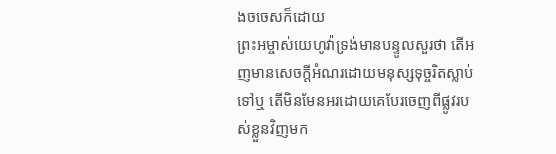ងចចេសក៏ដោយ
ព្រះអម្ចាស់យេហូវ៉ាទ្រង់មានបន្ទូលសួរថា តើអញមានសេចក្ដីអំណរដោយមនុស្សទុច្ចរិតស្លាប់ទៅឬ តើមិនមែនអរដោយគេបែរចេញពីផ្លូវរបស់ខ្លួនវិញមក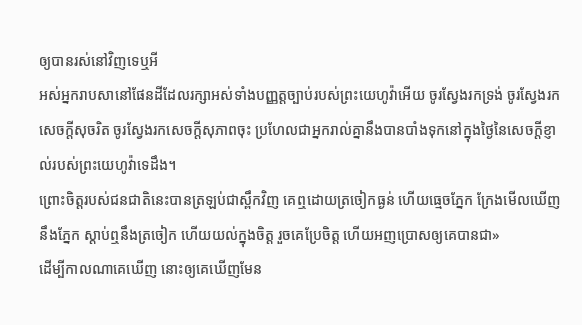ឲ្យបានរស់នៅវិញទេឬអី
អស់អ្នករាបសានៅផែនដីដែលរក្សាអស់ទាំងបញ្ញត្តច្បាប់របស់ព្រះយេហូវ៉ាអើយ ចូរស្វែងរកទ្រង់ ចូរស្វែងរកសេចក្ដីសុចរិត ចូរស្វែងរកសេចក្ដីសុភាពចុះ ប្រហែលជាអ្នករាល់គ្នានឹងបានបាំងទុកនៅក្នុងថ្ងៃនៃសេចក្ដីខ្ញាល់របស់ព្រះយេហូវ៉ាទេដឹង។
ព្រោះចិត្តរបស់ជនជាតិនេះបានត្រឡប់ជាស្ពឹកវិញ គេឮដោយត្រចៀកធ្ងន់ ហើយធ្មេចភ្នែក ក្រែងមើលឃើញនឹងភ្នែក ស្តាប់ឮនឹងត្រចៀក ហើយយល់ក្នុងចិត្ត រួចគេប្រែចិត្ត ហើយអញប្រោសឲ្យគេបានជា»
ដើម្បីកាលណាគេឃើញ នោះឲ្យគេឃើញមែន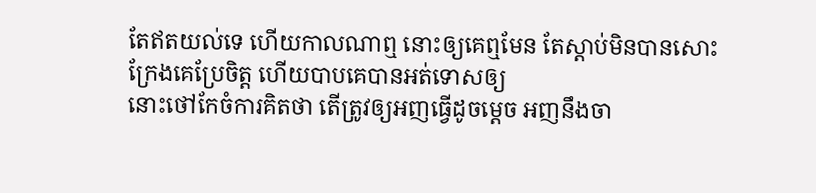តែឥតយល់ទេ ហើយកាលណាឮ នោះឲ្យគេឮមែន តែស្តាប់មិនបានសោះ ក្រែងគេប្រែចិត្ត ហើយបាបគេបានអត់ទោសឲ្យ
នោះថៅកែចំការគិតថា តើត្រូវឲ្យអញធ្វើដូចម្តេច អញនឹងចា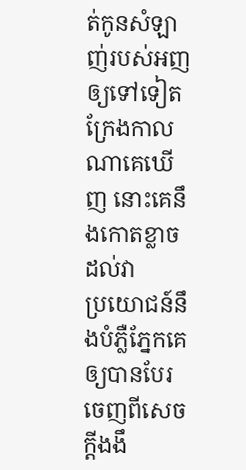ត់កូនសំឡាញ់របស់អញឲ្យទៅទៀត ក្រែងកាលណាគេឃើញ នោះគេនឹងកោតខ្លាចដល់វា
ប្រយោជន៍នឹងបំភ្លឺភ្នែកគេ ឲ្យបានបែរចេញពីសេចក្ដីងងឹ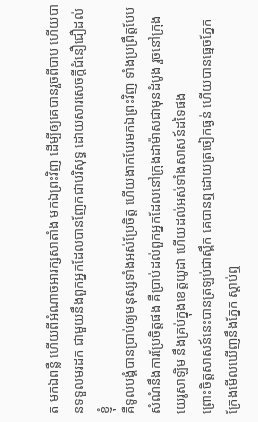ត មកឯពន្លឺ ហើយពីអំណាចអារក្សសាតាំង មកឯព្រះវិញ ដើម្បីឲ្យគេបានរួចពីបាប ហើយបានទទួលមរដក ជាមួយនឹងពួកអ្នកដែលបានញែកជាបរិសុទ្ធ ដោយសារសេចក្ដីជំនឿជឿដល់ខ្ញុំ
គឺទូលបង្គំបានប្រាប់ឲ្យមនុស្សទាំងអស់ប្រែចិត្ត ហើយងាកបែរមកឯព្រះវិញ ទាំងប្រព្រឹត្តបែបសំណំនឹងការប្រែចិត្តផង គឺប្រាប់ដល់ពួកអ្នកដែលនៅក្រុងដាម៉ាសជាមុនដំបូង រួចនៅក្រុងយេរូសាឡិម នឹងគ្រប់ក្នុងខេត្តយូដា ហើយដល់អស់ទាំងសាសន៍ដទៃផង
ព្រោះចិត្តសាសន៍នេះបានត្រឡប់ជាស្ពឹក គេបានឮដោយត្រចៀកធ្ងន់ ហើយបានធ្មេចភ្នែក ក្រែងមើលឃើញនឹងភ្នែក ស្តាប់ឮ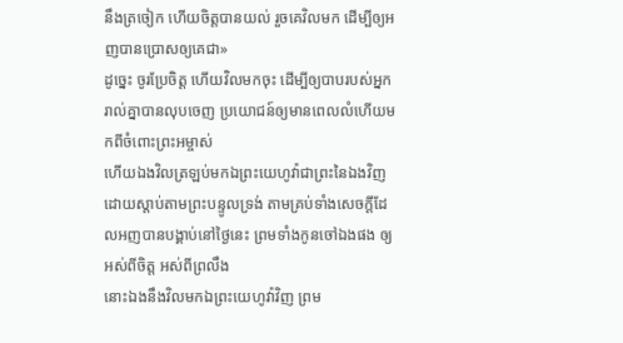នឹងត្រចៀក ហើយចិត្តបានយល់ រួចគេវិលមក ដើម្បីឲ្យអញបានប្រោសឲ្យគេជា»
ដូច្នេះ ចូរប្រែចិត្ត ហើយវិលមកចុះ ដើម្បីឲ្យបាបរបស់អ្នករាល់គ្នាបានលុបចេញ ប្រយោជន៍ឲ្យមានពេលលំហើយមកពីចំពោះព្រះអម្ចាស់
ហើយឯងវិលត្រឡប់មកឯព្រះយេហូវ៉ាជាព្រះនៃឯងវិញ ដោយស្តាប់តាមព្រះបន្ទូលទ្រង់ តាមគ្រប់ទាំងសេចក្ដីដែលអញបានបង្គាប់នៅថ្ងៃនេះ ព្រមទាំងកូនចៅឯងផង ឲ្យអស់ពីចិត្ត អស់ពីព្រលឹង
នោះឯងនឹងវិលមកឯព្រះយេហូវ៉ាវិញ ព្រម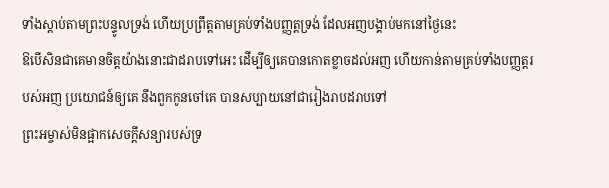ទាំងស្តាប់តាមព្រះបន្ទូលទ្រង់ ហើយប្រព្រឹត្តតាមគ្រប់ទាំងបញ្ញត្តទ្រង់ ដែលអញបង្គាប់មកនៅថ្ងៃនេះ
ឱបើសិនជាគេមានចិត្តយ៉ាងនោះជាដរាបទៅអេះ ដើម្បីឲ្យគេបានកោតខ្លាចដល់អញ ហើយកាន់តាមគ្រប់ទាំងបញ្ញត្តរបស់អញ ប្រយោជន៍ឲ្យគេ នឹងពួកកូនចៅគេ បានសប្បាយនៅជារៀងរាបដរាបទៅ
ព្រះអម្ចាស់មិនផ្អាកសេចក្ដីសន្យារបស់ទ្រ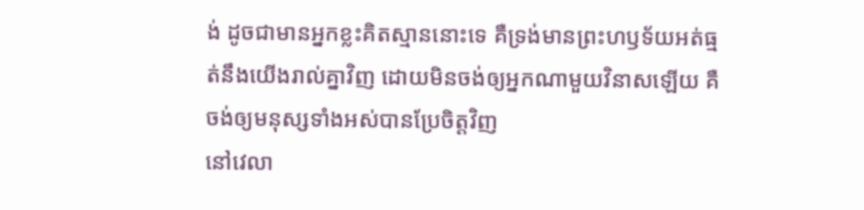ង់ ដូចជាមានអ្នកខ្លះគិតស្មាននោះទេ គឺទ្រង់មានព្រះហឫទ័យអត់ធ្មត់នឹងយើងរាល់គ្នាវិញ ដោយមិនចង់ឲ្យអ្នកណាមួយវិនាសឡើយ គឺចង់ឲ្យមនុស្សទាំងអស់បានប្រែចិត្តវិញ
នៅវេលា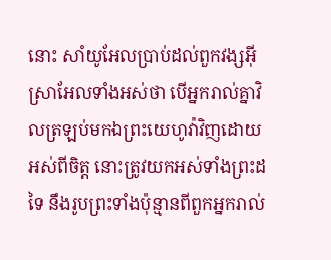នោះ សាំយូអែលប្រាប់ដល់ពួកវង្សអ៊ីស្រាអែលទាំងអស់ថា បើអ្នករាល់គ្នាវិលត្រឡប់មកឯព្រះយេហូវ៉ាវិញដោយអស់ពីចិត្ត នោះត្រូវយកអស់ទាំងព្រះដទៃ នឹងរូបព្រះទាំងប៉ុន្មានពីពួកអ្នករាល់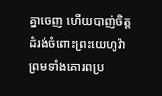គ្នាចេញ ហើយបាញ់ចិត្តដំរង់ចំពោះព្រះយេហូវ៉ា ព្រមទាំងគោរពប្រ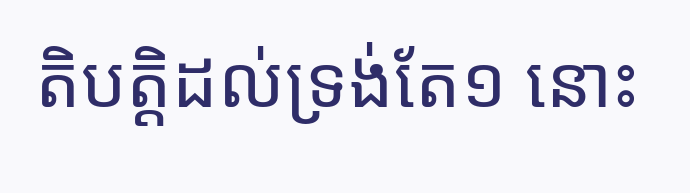តិបត្តិដល់ទ្រង់តែ១ នោះ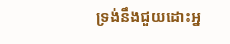ទ្រង់នឹងជួយដោះអ្ន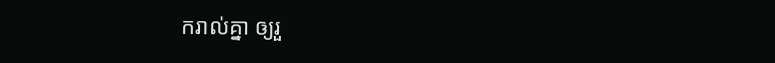ករាល់គ្នា ឲ្យរួ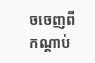ចចេញពីកណ្តាប់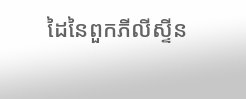ដៃនៃពួកភីលីស្ទីន